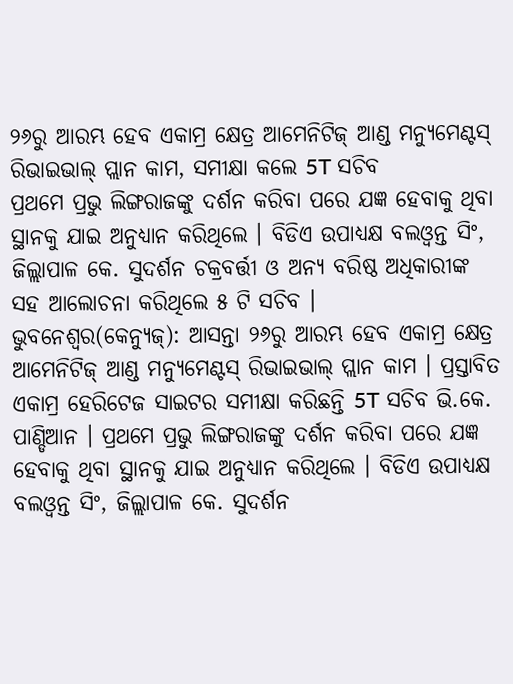୨୬ରୁ ଆରମ୍ଭ ହେବ ଏକାମ୍ର କ୍ଷେତ୍ର ଆମେନିଟିଜ୍ ଆଣ୍ଡ ମନ୍ୟୁମେଣ୍ଟସ୍ ରିଭାଇଭାଲ୍ ପ୍ଲାନ କାମ, ସମୀକ୍ଷା କଲେ 5T ସଚିବ
ପ୍ରଥମେ ପ୍ରଭୁ ଲିଙ୍ଗରାଜଙ୍କୁ ଦର୍ଶନ କରିବା ପରେ ଯଜ୍ଞ ହେବାକୁ ଥିବା ସ୍ଥାନକୁ ଯାଇ ଅନୁଧ୍ୟାନ କରିଥିଲେ । ବିଡିଏ ଉପାଧ୍ୟକ୍ଷ ବଲଓ୍ଵନ୍ତ ସିଂ, ଜିଲ୍ଲାପାଳ କେ. ସୁଦର୍ଶନ ଚକ୍ରବର୍ତ୍ତୀ ଓ ଅନ୍ୟ ବରିଷ୍ଠ ଅଧିକାରୀଙ୍କ ସହ ଆଲୋଚନା କରିଥିଲେ ୫ ଟି ସଚିବ ।
ଭୁବନେଶ୍ବର(କେନ୍ୟୁଜ୍): ଆସନ୍ତା ୨୬ରୁ ଆରମ୍ଭ ହେବ ଏକାମ୍ର କ୍ଷେତ୍ର ଆମେନିଟିଜ୍ ଆଣ୍ଡ ମନ୍ୟୁମେଣ୍ଟସ୍ ରିଭାଇଭାଲ୍ ପ୍ଲାନ କାମ । ପ୍ରସ୍ତାବିତ ଏକାମ୍ର ହେରିଟେଜ ସାଇଟର ସମୀକ୍ଷା କରିଛନ୍ତି 5T ସଚିବ ଭି.କେ. ପାଣ୍ଡିଆନ । ପ୍ରଥମେ ପ୍ରଭୁ ଲିଙ୍ଗରାଜଙ୍କୁ ଦର୍ଶନ କରିବା ପରେ ଯଜ୍ଞ ହେବାକୁ ଥିବା ସ୍ଥାନକୁ ଯାଇ ଅନୁଧ୍ୟାନ କରିଥିଲେ । ବିଡିଏ ଉପାଧ୍ୟକ୍ଷ ବଲଓ୍ଵନ୍ତ ସିଂ, ଜିଲ୍ଲାପାଳ କେ. ସୁଦର୍ଶନ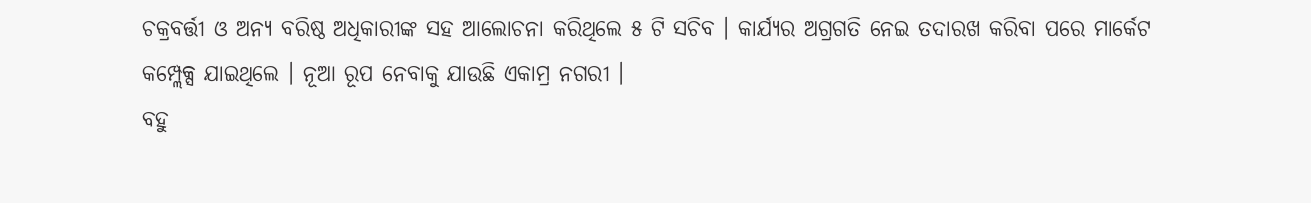ଚକ୍ରବର୍ତ୍ତୀ ଓ ଅନ୍ୟ ବରିଷ୍ଠ ଅଧିକାରୀଙ୍କ ସହ ଆଲୋଚନା କରିଥିଲେ ୫ ଟି ସଚିବ । କାର୍ଯ୍ୟର ଅଗ୍ରଗତି ନେଇ ତଦାରଖ କରିବା ପରେ ମାର୍କେଟ କମ୍ପ୍ଲେକ୍ସ ଯାଇଥିଲେ । ନୂଆ ରୂପ ନେବାକୁ ଯାଉଛି ଏକାମ୍ର ନଗରୀ ।
ବହୁ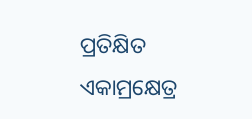ପ୍ରତିକ୍ଷିତ ଏକାମ୍ରକ୍ଷେତ୍ର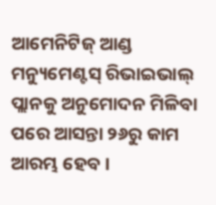ଆମେନିଟିଜ୍ ଆଣ୍ଡ ମନ୍ୟୁମେଣ୍ଟସ୍ ରିଭାଇଭାଲ୍ ପ୍ଲାନକୁ ଅନୁମୋଦନ ମିଳିବା ପରେ ଆସନ୍ତା ୨୬ରୁ କାମ ଆରମ୍ଭ ହେବ ।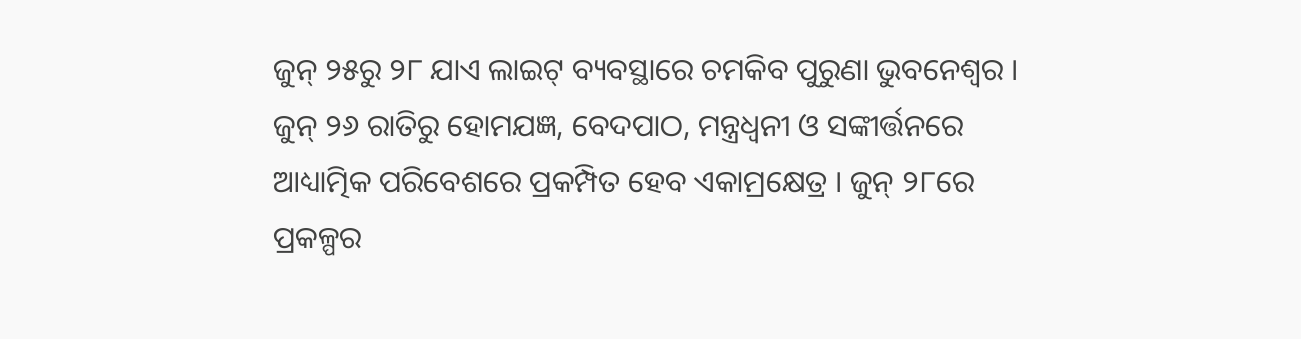ଜୁନ୍ ୨୫ରୁ ୨୮ ଯାଏ ଲାଇଟ୍ ବ୍ୟବସ୍ଥାରେ ଚମକିବ ପୁରୁଣା ଭୁବନେଶ୍ଵର । ଜୁନ୍ ୨୬ ରାତିରୁ ହୋମଯଜ୍ଞ, ବେଦପାଠ, ମନ୍ତ୍ରଧ୍ଵନୀ ଓ ସଙ୍କୀର୍ତ୍ତନରେ ଆଧ୍ୟାତ୍ମିକ ପରିବେଶରେ ପ୍ରକମ୍ପିତ ହେବ ଏକାମ୍ରକ୍ଷେତ୍ର । ଜୁନ୍ ୨୮ରେ ପ୍ରକଳ୍ପର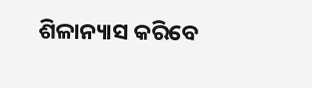ଶିଳାନ୍ୟାସ କରିବେ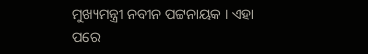ମୁଖ୍ୟମନ୍ତ୍ରୀ ନବୀନ ପଟ୍ଟନାୟକ । ଏହା ପରେ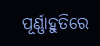ପୂର୍ଣ୍ଣାହୁତିରେ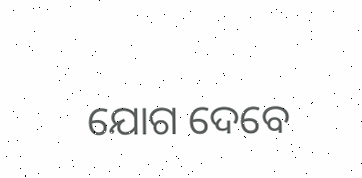ଯୋଗ ଦେବେ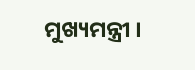ମୁଖ୍ୟମନ୍ତ୍ରୀ ।